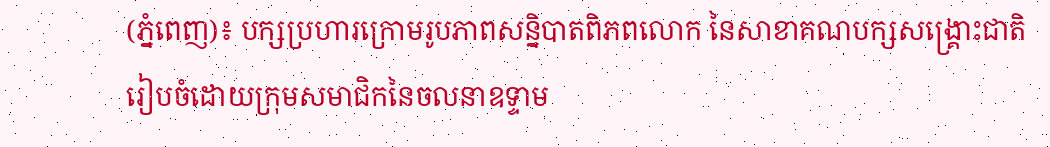(ភ្នំពេញ)៖ បក្សប្រហារក្រោមរូបភាពសន្និបាតពិភពលោក នៃសាខាគណបក្សសង្គ្រោះជាតិ រៀបចំដោយក្រុមសមាជិកនៃចលនាឧទ្ទាម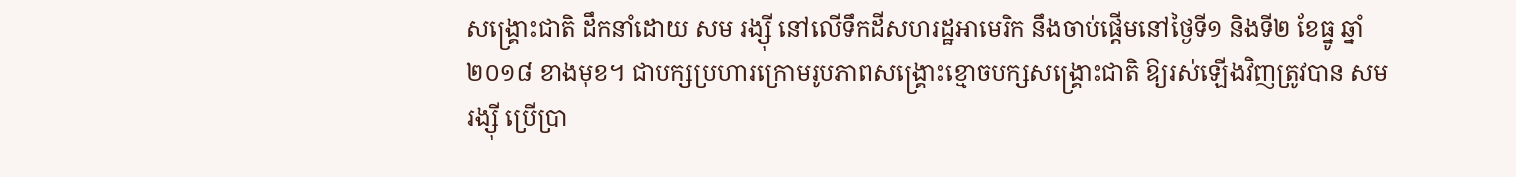សង្គ្រោះជាតិ ដឹកនាំដោយ សម រង្ស៊ី នៅលើទឹកដីសហរដ្ឋអាមេរិក នឹងចាប់ផ្តើមនៅថ្ងៃទី១ និងទី២ ខែធ្នូ ឆ្នាំ ២០១៨ ខាងមុខ។ ជាបក្សប្រហារក្រោមរូបភាពសង្គ្រោះខ្មោចបក្សសង្គ្រោះជាតិ ឱ្យរស់ឡើងវិញត្រូវបាន សម រង្ស៊ី ប្រើប្រា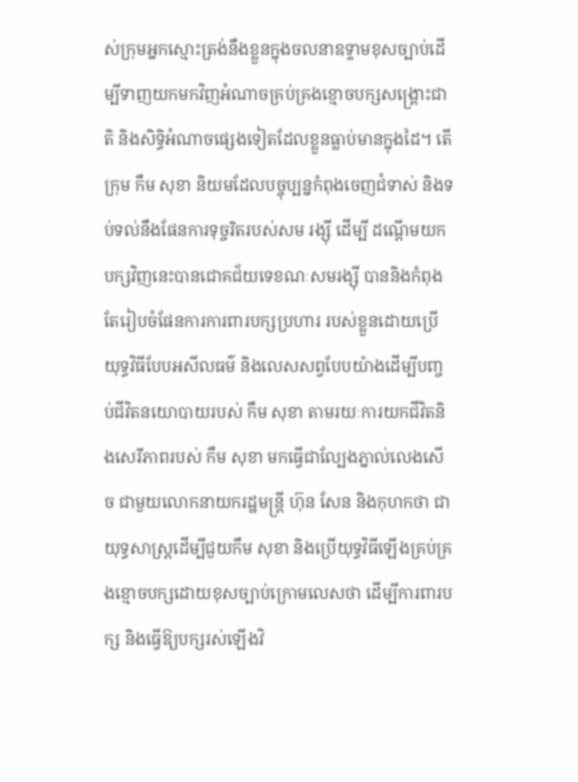ស់ក្រុមអ្នកស្មោះត្រង់នឹងខ្លួនក្នុងចលនាឧទ្ទាមខុសច្បាប់ដើម្បីទាញយកមកវិញអំណាចគ្រប់គ្រងខ្មោចបក្សសង្គ្រោះជាតិ និងសិទ្ធិអំណាចផ្សេងទៀតដែលខ្លួនធ្លាប់មានក្នុងដៃ។ តើក្រុម កឹម សុខា និយមដែលបច្ចុប្បន្នកំពុងចេញជំទាស់ និងទប់ទល់នឹងផែនការទុច្ចរិតរបស់សម រង្ស៊ី ដើម្បី ដណ្តើមយកបក្សវិញនេះបានជោគជ័យទេខណៈសមរង្ស៊ី បាននិងកំពុងតែរៀបចំផែនការការពារបក្សប្រហារ របស់ខ្លួនដោយប្រើយុទ្ធវិធីបែបអសីលធម៌ និងលេសសព្វបែបយ៉ាងដើម្បីបញ្ចប់ជីវិតនយោបាយរបស់ កឹម សុខា តាមរយៈការយកជីវិតនិងសេរីភាពរបស់ កឹម សុខា មកធ្វើជាល្បែងភ្នាល់លេងសើច ជាមួយលោកនាយករដ្ឋមន្ត្រី ហ៊ុន សែន និងកុហកថា ជាយុទ្ធសាស្ត្រដើម្បីជួយកឹម សុខា និងប្រើយុទ្ធវិធីឡើងគ្រប់គ្រងខ្មោចបក្សដោយខុសច្បាប់ក្រោមលេសថា ដើម្បីការពារបក្ស និងធ្វើឱ្យបក្សរស់ឡើងវិ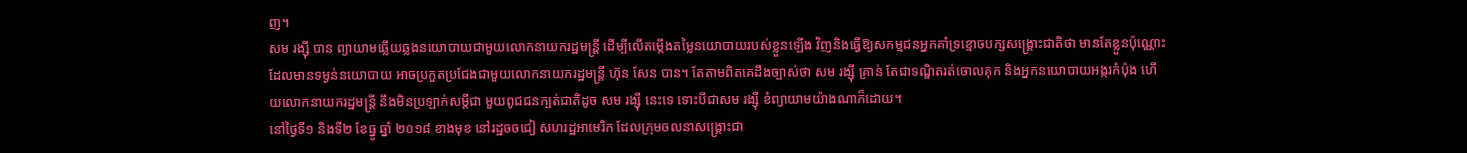ញ។
សម រង្ស៊ី បាន ព្យាយាមឆ្លើយឆ្លងនយោបាយជាមួយលោកនាយករដ្ឋមន្ត្រី ដើម្បីលើតម្កើងតម្លៃនយោបាយរបស់ខ្លួនឡើង វិញនិងធ្វើឱ្យសកម្មជនអ្នកគាំទ្រខ្មោចបក្សសង្គ្រោះជាតិថា មានតែខ្លួនប៉ុណ្ណោះដែលមានទម្ងន់នយោបាយ អាចប្រកួតប្រជែងជាមួយលោកនាយករដ្ឋមន្ត្រី ហ៊ុន សែន បាន។ តែតាមពិតគេដឹងច្បាស់ថា សម រង្ស៊ី គ្រាន់ តែជាទណ្ឌិតរត់ចោលគុក និងអ្នកនយោបាយអង្ករកំប៉ុង ហើយលោកនាយករដ្ឋមន្ត្រី នឹងមិនប្រឡាក់សម្តីជា មួយពូជជនក្បត់ជាតិដូច សម រង្ស៊ី នេះទេ ទោះបីជាសម រង្ស៊ី ខំព្យាយាមយ៉ាងណាក៏ដោយ។
នៅថ្ងៃទី១ និងទី២ ខែធ្នូ ឆ្នាំ ២០១៨ ខាងមុខ នៅរដ្ឋចចជៀ សហរដ្ឋអាមេរិក ដែលក្រុមចលនាសង្គ្រោះជា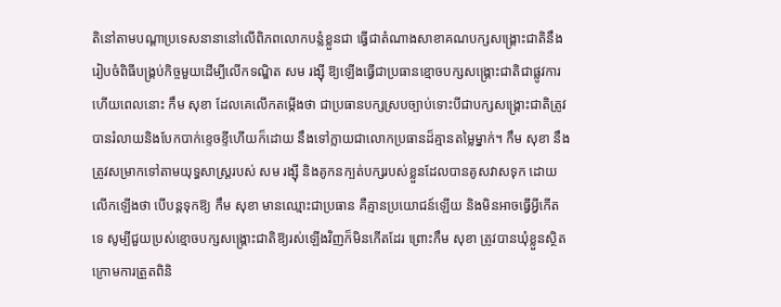តិនៅតាមបណ្តាប្រទេសនានានៅលើពិភពលោកបន្លំខ្លួនជា ធ្វើជាតំណាងសាខាគណបក្សសង្គ្រោះជាតិនឹងរៀបចំពិធីបង្គ្រប់កិច្ចមួយដើម្បីលើកទណ្ឌិត សម រង្ស៊ី ឱ្យឡើងធ្វើជាប្រធានខ្មោចបក្សសង្គ្រោះជាតិជាផ្លូវការ ហើយពេលនោះ កឹម សុខា ដែលគេលើកតម្កើងថា ជាប្រធានបក្សស្របច្បាប់ទោះបីជាបក្សសង្គ្រោះជាតិត្រូវបានរំលាយនិងបែកបាក់ខ្ទេចខ្ទីហើយក៏ដោយ នឹងទៅក្លាយជាលោកប្រធានដ៏គ្មានតម្លៃម្នាក់។ កឹម សុខា នឹងត្រូវសម្រាកទៅតាមយុទ្ធសាស្ត្ររបស់ សម រង្ស៊ី និងគូកនក្បត់បក្សរបស់ខ្លួនដែលបានគូសវាសទុក ដោយលើកឡើងថា បើបន្តទុកឱ្យ កឹម សុខា មានឈ្មោះជាប្រធាន គឺគ្មានប្រយោជន៍ឡើយ និងមិនអាចធ្វើអ្វីកើតទេ សូម្បីជួយប្រស់ខ្មោចបក្សសង្គ្រោះជាតិឱ្យរស់ឡើងវិញក៏មិនកើតដែរ ព្រោះកឹម សុខា ត្រូវបានឃុំខ្លួនស្ថិតក្រោមការត្រួតពិនិ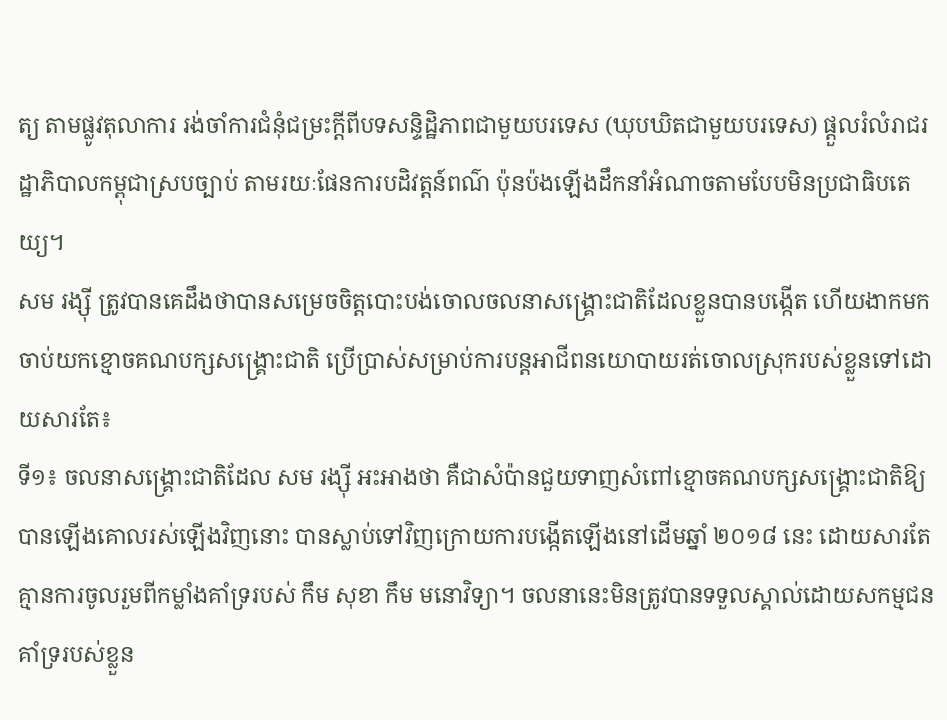ត្យ តាមផ្លូវតុលាការ រង់ចាំការជំនុំជម្រះក្តីពីបទសន្ទិដ្ឋិភាពជាមួយបរទេស (ឃុបឃិតជាមួយបរទេស) ផ្តួលរំលំរាជរដ្ឋាភិបាលកម្ពុជាស្របច្បាប់ តាមរយៈផែនការបដិវត្តន៍ពណ៌ ប៉ុនប៉ងឡើងដឹកនាំអំណាចតាមបែបមិនប្រជាធិបតេយ្យ។
សម រង្ស៊ី ត្រូវបានគេដឹងថាបានសម្រេចចិត្តបោះបង់ចោលចលនាសង្គ្រោះជាតិដែលខ្លួនបានបង្កើត ហើយងាកមកចាប់យកខ្មោចគណបក្សសង្គ្រោះជាតិ ប្រើប្រាស់សម្រាប់ការបន្តអាជីពនយោបាយរត់ចោលស្រុករបស់ខ្លួនទៅដោយសារតែ៖
ទី១៖ ចលនាសង្គ្រោះជាតិដែល សម រង្ស៊ី អះអាងថា គឺជាសំប៉ានជួយទាញសំពៅខ្មោចគណបក្សសង្គ្រោះជាតិឱ្យបានឡើងគោលរស់ឡើងវិញនោះ បានស្លាប់ទៅវិញក្រោយការបង្កើតឡើងនៅដើមឆ្នាំ ២០១៨ នេះ ដោយសារតែគ្មានការចូលរួមពីកម្លាំងគាំទ្ររបស់ កឹម សុខា កឹម មនោវិទ្យា។ ចលនានេះមិនត្រូវបានទទួលស្គាល់ដោយសកម្មជនគាំទ្ររបស់ខ្លួន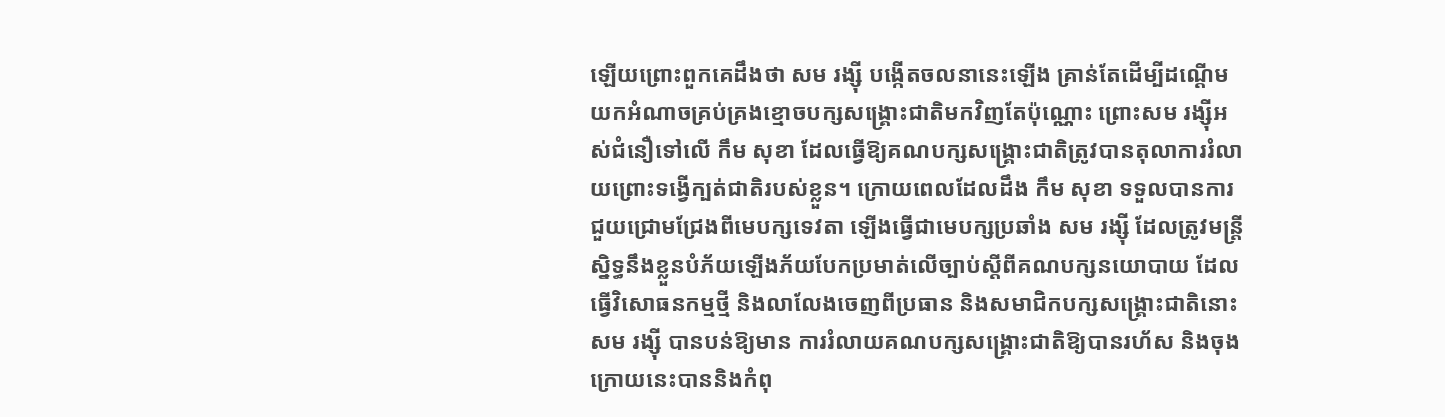ឡើយព្រោះពួកគេដឹងថា សម រង្ស៊ី បង្កើតចលនានេះឡើង គ្រាន់តែដើម្បីដណ្តើមយកអំណាចគ្រប់គ្រងខ្មោចបក្សសង្គ្រោះជាតិមកវិញតែប៉ុណ្ណោះ ព្រោះសម រង្ស៊ីអស់ជំនឿទៅលើ កឹម សុខា ដែលធ្វើឱ្យគណបក្សសង្គ្រោះជាតិត្រូវបានតុលាការរំលាយព្រោះទង្វើក្បត់ជាតិរបស់ខ្លួន។ ក្រោយពេលដែលដឹង កឹម សុខា ទទួលបានការជួយជ្រោមជ្រែងពីមេបក្សទេវតា ឡើងធ្វើជាមេបក្សប្រឆាំង សម រង្ស៊ី ដែលត្រូវមន្ត្រីស្និទ្ធនឹងខ្លួនបំភ័យឡើងភ័យបែកប្រមាត់លើច្បាប់ស្តីពីគណបក្សនយោបាយ ដែលធ្វើវិសោធនកម្មថ្មី និងលាលែងចេញពីប្រធាន និងសមាជិកបក្សសង្គ្រោះជាតិនោះ សម រង្ស៊ី បានបន់ឱ្យមាន ការរំលាយគណបក្សសង្គ្រោះជាតិឱ្យបានរហ័ស និងចុងក្រោយនេះបាននិងកំពុ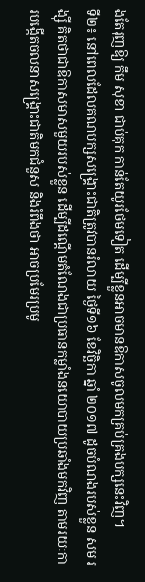ងតែរុញឱ្យ កឹម សុខា ជាប់គុក កាន់តែយូរថែមទៀត ដើម្បីខ្លួនអាចមានឱកាសចូលមកគ្រប់គ្រងបក្សនេះវិញ។
ទី២៖ នៅពេលដែលគណបក្សសង្គ្រោះជាតិត្រូវបានរំលាយ ថ្ងៃទី១៦ ខែវិច្ឆិកា ឆ្នាំ ២០១៧ ដូចបំណងរបស់ខ្លួន សម រង្ស៊ី គិតថាជាឱកាសមាសមួយរបស់ខ្លួន ដើម្បីដណ្តើមតំណែងជាប្រធានកម្លាំងនយោបាយប្រឆាំងមកវិញ តាមរយៈការបង្កើតចលនាសង្គ្រោះជាតិមកជំនួស និងរំពឹងថា អាចប្រមែរប្រមូ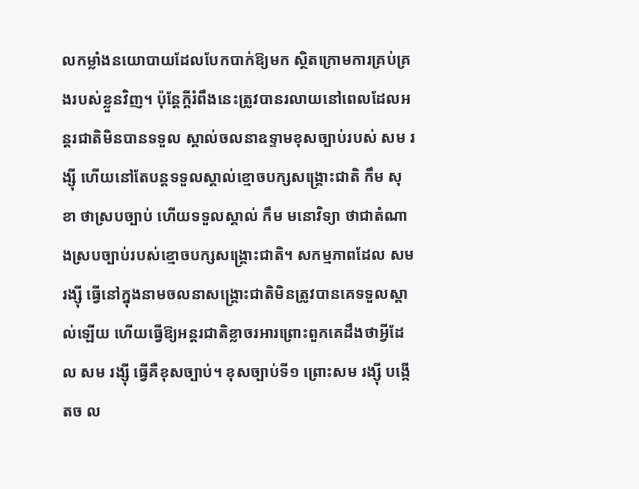លកម្លាំងនយោបាយដែលបែកបាក់ឱ្យមក ស្ថិតក្រោមការគ្រប់គ្រងរបស់ខ្លួនវិញ។ ប៉ុន្តែក្តីរំពឹងនេះត្រូវបានរលាយនៅពេលដែលអន្តរជាតិមិនបានទទួល ស្គាល់ចលនាឧទ្ទាមខុសច្បាប់របស់ សម រង្ស៊ី ហើយនៅតែបន្តទទួលស្គាល់ខ្មោចបក្សសង្គ្រោះជាតិ កឹម សុខា ថាស្របច្បាប់ ហើយទទួលស្គាល់ កឹម មនោវិទ្យា ថាជាតំណាងស្របច្បាប់របស់ខ្មោចបក្សសង្គ្រោះជាតិ។ សកម្មភាពដែល សម រង្ស៊ី ធ្វើនៅក្នុងនាមចលនាសង្គ្រោះជាតិមិនត្រូវបានគេទទួលស្គាល់ឡើយ ហើយធ្វើឱ្យអន្តរជាតិខ្លាចរអារព្រោះពួកគេដឹងថាអ្វីដែល សម រង្ស៊ី ធ្វើគឺខុសច្បាប់។ ខុសច្បាប់ទី១ ព្រោះសម រង្ស៊ី បង្កើតច ល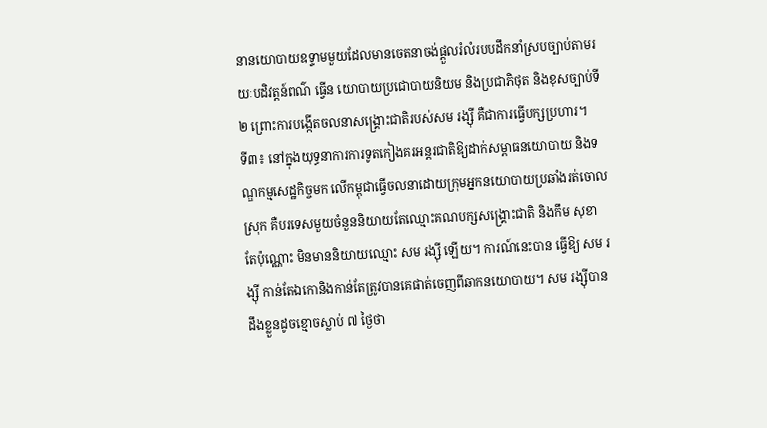នានយោបាយឧទ្ទាមមួយដែលមានចេតនាចង់ផ្តួលរំលំរបបដឹកនាំស្របច្បាប់តាមរយៈបដិវត្តន៍ពណ៌ ធ្វើន យោបាយប្រជោបាយនិយម និងប្រជាភិថុត និងខុសច្បាប់ទី២ ព្រោះការបង្កើតចលនាសង្គ្រោះជាតិរបស់សម រង្ស៊ី គឺជាការធ្វើបក្សប្រហារ។
ទី៣៖ នៅក្នុងយុទ្ធនាការការទូតកៀងគរអន្តរជាតិឱ្យដាក់សម្ពាធនយោបាយ និងទណ្ឌកម្មសេដ្ឋកិច្ចមក លើកម្ពុជាធ្វើចលនាដោយក្រុមអ្នកនយោបាយប្រឆាំងរត់ចោលស្រុក គឺបរទេសមួយចំនួននិយាយតែឈ្មោះគណបក្សសង្គ្រោះជាតិ និងកឹម សុខា តែប៉ុណ្ណោះ មិនមាននិយាយឈ្មោះ សម រង្ស៊ី ឡើយ។ ការណ៍នេះបាន ធ្វើឱ្យ សម រង្ស៊ី កាន់តែឯកោនិងកាន់តែត្រូវបានគេផាត់ចេញពីឆាកនយោបាយ។ សម រង្ស៊ីបានដឹងខ្លួនដូចខ្មោចស្លាប់ ៧ ថ្ងៃថា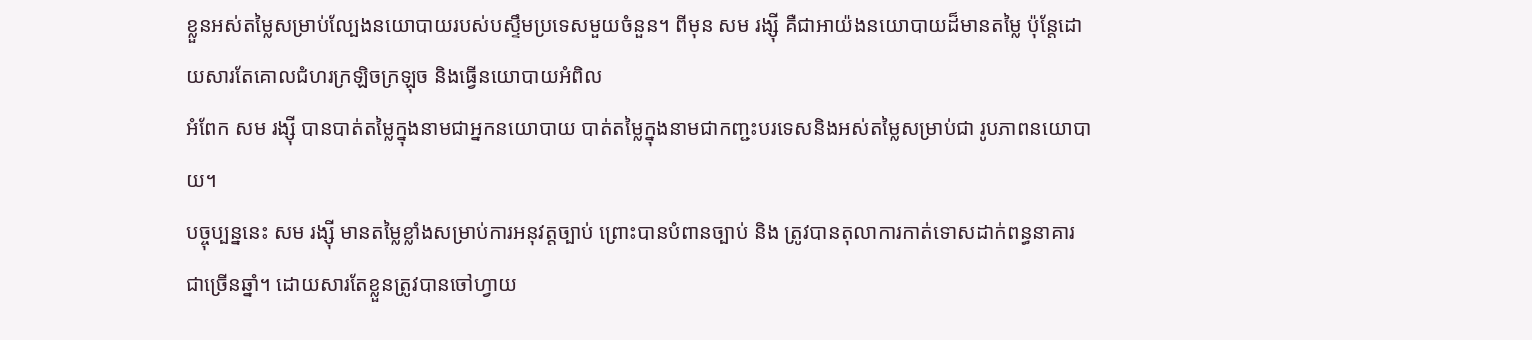ខ្លួនអស់តម្លៃសម្រាប់ល្បែងនយោបាយរបស់បស្ទឹមប្រទេសមួយចំនួន។ ពីមុន សម រង្ស៊ី គឺជាអាយ៉ងនយោបាយដ៏មានតម្លៃ ប៉ុន្តែដោយសារតែគោលជំហរក្រឡិចក្រឡុច និងធ្វើនយោបាយអំពិល
អំពែក សម រង្ស៊ី បានបាត់តម្លៃក្នុងនាមជាអ្នកនយោបាយ បាត់តម្លៃក្នុងនាមជាកញ្ជះបរទេសនិងអស់តម្លៃសម្រាប់ជា រូបភាពនយោបាយ។
បច្ចុប្បន្ននេះ សម រង្ស៊ី មានតម្លៃខ្លាំងសម្រាប់ការអនុវត្តច្បាប់ ព្រោះបានបំពានច្បាប់ និង ត្រូវបានតុលាការកាត់ទោសដាក់ពន្ធនាគារជាច្រើនឆ្នាំ។ ដោយសារតែខ្លួនត្រូវបានចៅហ្វាយ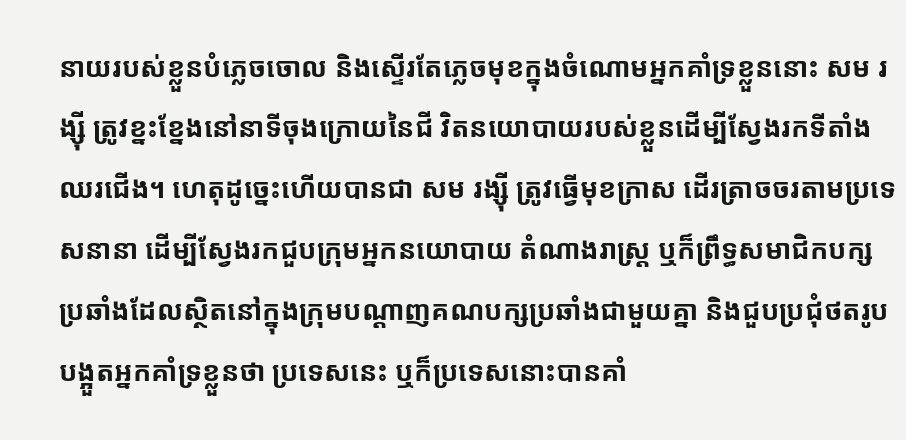នាយរបស់ខ្លួនបំភ្លេចចោល និងស្ទើរតែភ្លេចមុខក្នុងចំណោមអ្នកគាំទ្រខ្លួននោះ សម រង្ស៊ី ត្រូវខ្នះខ្នែងនៅនាទីចុងក្រោយនៃជី វិតនយោបាយរបស់ខ្លួនដើម្បីស្វែងរកទីតាំងឈរជើង។ ហេតុដូច្នេះហើយបានជា សម រង្ស៊ី ត្រូវធ្វើមុខក្រាស ដើរត្រាចចរតាមប្រទេសនានា ដើម្បីស្វែងរកជួបក្រុមអ្នកនយោបាយ តំណាងរាស្ត្រ ឬក៏ព្រឹទ្ធសមាជិកបក្ស ប្រឆាំងដែលស្ថិតនៅក្នុងក្រុមបណ្តាញគណបក្សប្រឆាំងជាមួយគ្នា និងជួបប្រជុំថតរូបបង្អួតអ្នកគាំទ្រខ្លួនថា ប្រទេសនេះ ឬក៏ប្រទេសនោះបានគាំ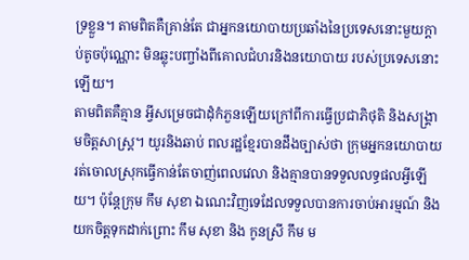ទ្រខ្លួន។ តាមពិតគឺគ្រាន់តែ ជាអ្នកនយោបាយប្រឆាំងនៃប្រទេសនោះមួយក្តាប់តូចប៉ុណ្ណោះ មិនឆ្លុះបញ្ចាំងពីគោលជំហរនិងនយោបាយ របស់ប្រទេសនោះឡើយ។
តាមពិតគឺគ្មាន អ្វីសម្រេចជាដុំកំភួនឡើយក្រៅពីការធ្វើប្រជាភិថុតិ និងសង្គ្រាមចិត្តសាស្ត្រ។ យូរនិងឆាប់ ពលរដ្ឋខ្មែរបានដឹងច្បាស់ថា ក្រុមអ្នកនយោបាយរត់ចោលស្រុកធ្វើកាន់តែចាញ់ពេលវេលា និងគ្មានបានទទួលលទ្ធផលអ្វីឡើយ។ ប៉ុន្តែក្រុម កឹម សុខា ឯណេះវិញទេដែលទទួលបានការចាប់អារម្មណ៍ និងយកចិត្តទុកដាក់ព្រោះ កឹម សុខា និង កូនស្រី កឹម ម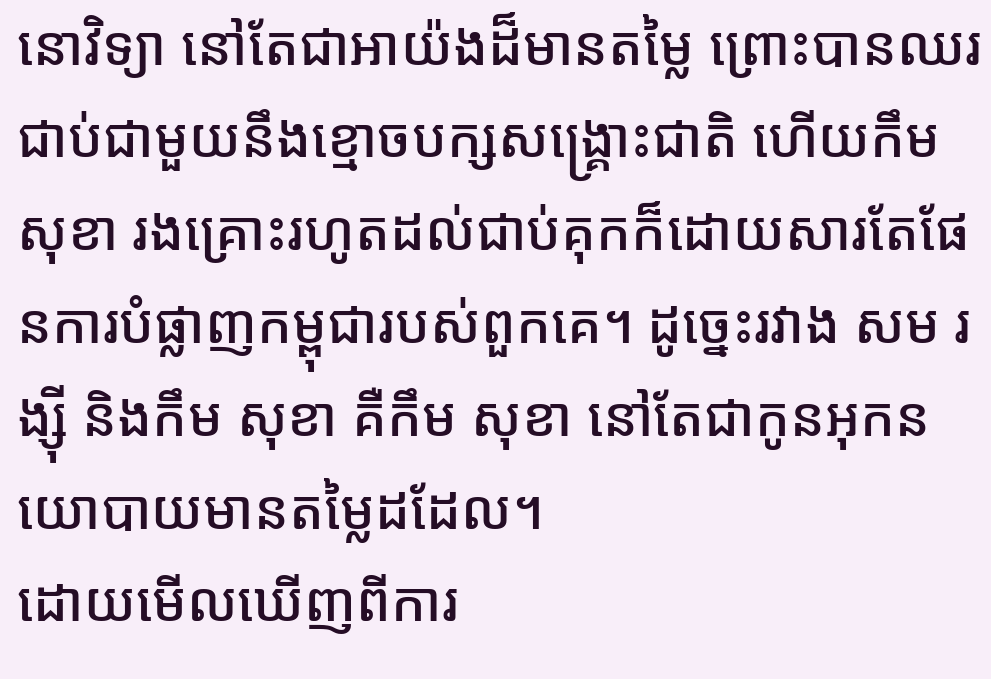នោវិទ្យា នៅតែជាអាយ៉ងដ៏មានតម្លៃ ព្រោះបានឈរជាប់ជាមួយនឹងខ្មោចបក្សសង្គ្រោះជាតិ ហើយកឹម សុខា រងគ្រោះរហូតដល់ជាប់គុកក៏ដោយសារតែផែនការបំផ្លាញកម្ពុជារបស់ពួកគេ។ ដូច្នេះរវាង សម រង្ស៊ី និងកឹម សុខា គឺកឹម សុខា នៅតែជាកូនអុកនយោបាយមានតម្លៃដដែល។
ដោយមើលឃើញពីការ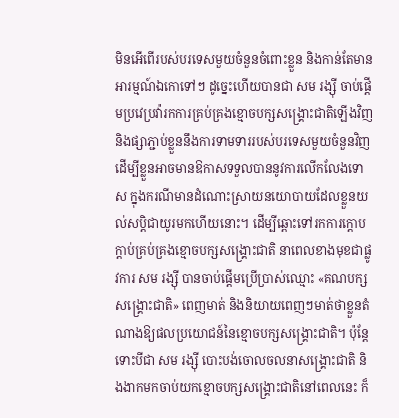មិនអើពើរបស់បរទេសមួយចំនួនចំពោះខ្លួន និងកាន់តែមានអារម្មណ៍ឯកោទៅៗ ដូច្នេះហើយបានជា សម រង្ស៊ី ចាប់ផ្តើមប្រវេប្រវ៉ារកការគ្រប់គ្រងខ្មោចបក្សសង្គ្រោះជាតិឡើងវិញ និងផ្សាភ្ជាប់ខ្លួននឹងការទាមទាររបស់បរទេសមួយចំនួនវិញដើម្បីខ្លួនអាចមានឱកាសទទួលបាននូវការលើកលែងទោស ក្នុងករណីមានដំណោះស្រាយនយោបាយដែលខ្លួនយល់សប្តិជាយូរមកហើយនោះ។ ដើម្បីឆ្ពោះទៅរកការក្តោបក្តាប់គ្រប់គ្រងខ្មោចបក្សសង្គ្រោះជាតិ នាពេលខាងមុខជាផ្លូវការ សម រង្ស៊ី បានចាប់ផ្តើមប្រើប្រាស់ឈ្មោះ «គណបក្សសង្គ្រោះជាតិ» ពេញមាត់ និងនិយាយពេញៗមាត់ថាខ្លួនតំណាងឱ្យផលប្រយោជន៍នៃខ្មោចបក្សសង្គ្រោះជាតិ។ ប៉ុន្តែទោះបីជា សម រង្ស៊ី បោះបង់ចោលចលនាសង្គ្រោះជាតិ និងងាកមកចាប់យកខ្មោចបក្សសង្គ្រោះជាតិនៅពេលនេះ ក៏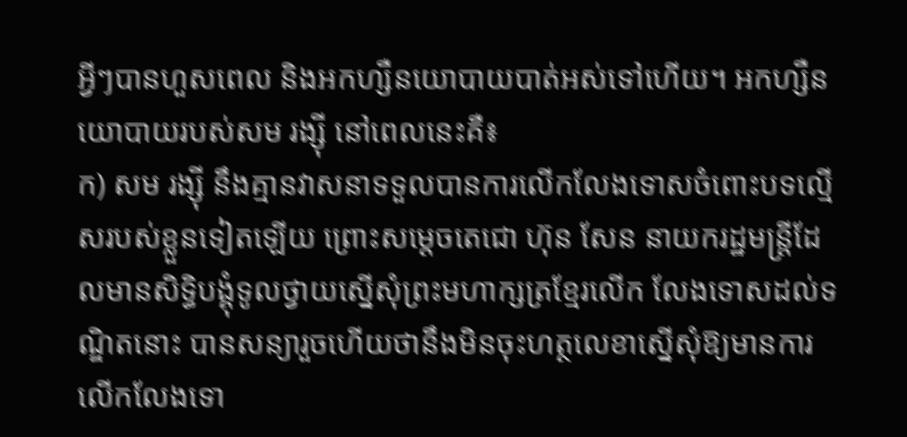អ្វីៗបានហួសពេល និងអកហ្សឺនយោបាយបាត់អស់ទៅហើយ។ អកហ្សឺនយោបាយរបស់សម រង្ស៊ី នៅពេលនេះគឺ៖
ក) សម រង្ស៊ី នឹងគ្មានវាសនាទទួលបានការលើកលែងទោសចំពោះបទល្មើសរបស់ខ្លួនទៀតឡើយ ព្រោះសម្តេចតេជោ ហ៊ុន សែន នាយករដ្ឋមន្ត្រីដែលមានសិទ្ធិបង្គុំទូលថ្វាយស្នើសុំព្រះមហាក្សត្រខ្មែរលើក លែងទោសដល់ទណ្ឌិតនោះ បានសន្យារួចហើយថានឹងមិនចុះហត្ថលេខាស្នើសុំឱ្យមានការលើកលែងទោ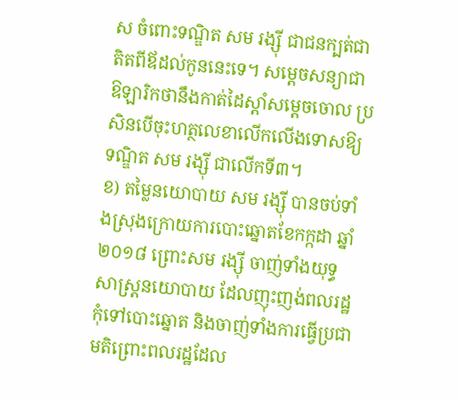ស ចំពោះទណ្ឌិត សម រង្ស៊ី ជាជនក្បត់ជាតិតពីឪដល់កូននេះទេ។ សម្តេចសន្យាជាឱឡារិកថានឹងកាត់ដៃស្តាំសម្តេចចោល ប្រសិនបើចុះហត្ថលេខាលើកលើងទោសឱ្យទណ្ឌិត សម រង្ស៊ី ជាលើកទី៣។
ខ) តម្លៃនយោបាយ សម រង្ស៊ី បានចប់ទាំងស្រុងក្រោយការបោះឆ្នោតខែកក្កដា ឆ្នាំ ២០១៨ ព្រោះសម រង្ស៊ី ចាញ់ទាំងយុទ្ធសាស្ត្រនយោបាយ ដែលញុះញង់ពលរដ្ឋកុំទៅបោះឆ្នោត និងចាញ់ទាំងការធ្វើប្រជាមតិព្រោះពលរដ្ឋដែល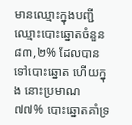មានឈ្មោះក្នុងបញ្ជីឈ្មោះបោះឆ្នោតចំនួន ៨៣,២% ដែលបានទៅបោះឆ្នោត ហើយក្នុង នោះប្រមាណ ៧៧% បោះឆ្នោតគាំទ្រ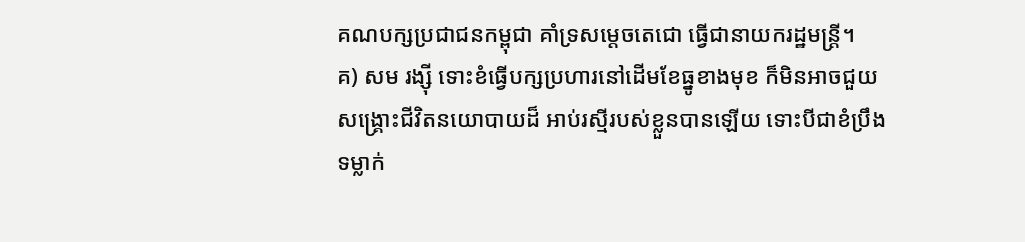គណបក្សប្រជាជនកម្ពុជា គាំទ្រសម្តេចតេជោ ធ្វើជានាយករដ្ឋមន្ត្រី។
គ) សម រង្ស៊ី ទោះខំធ្វើបក្សប្រហារនៅដើមខែធ្នូខាងមុខ ក៏មិនអាចជួយសង្គ្រោះជីវិតនយោបាយដ៏ អាប់រស្មីរបស់ខ្លួនបានឡើយ ទោះបីជាខំប្រឹងទម្លាក់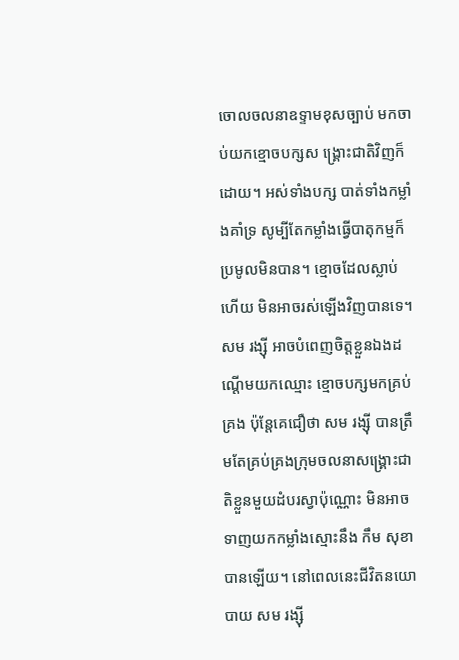ចោលចលនាឧទ្ទាមខុសច្បាប់ មកចាប់យកខ្មោចបក្សស ង្គ្រោះជាតិវិញក៏ដោយ។ អស់ទាំងបក្ស បាត់ទាំងកម្លាំងគាំទ្រ សូម្បីតែកម្លាំងធ្វើបាតុកម្មក៏ប្រមូលមិនបាន។ ខ្មោចដែលស្លាប់ហើយ មិនអាចរស់ឡើងវិញបានទេ។ សម រង្ស៊ី អាចបំពេញចិត្តខ្លួនឯងដណ្តើមយកឈ្មោះ ខ្មោចបក្សមកគ្រប់គ្រង ប៉ុន្តែគេជឿថា សម រង្ស៊ី បានត្រឹមតែគ្រប់គ្រងក្រុមចលនាសង្គ្រោះជាតិខ្លួនមួយដំបរស្វាប៉ុណ្ណោះ មិនអាចទាញយកកម្លាំងស្មោះនឹង កឹម សុខា បានឡើយ។ នៅពេលនេះជីវិតនយោបាយ សម រង្ស៊ី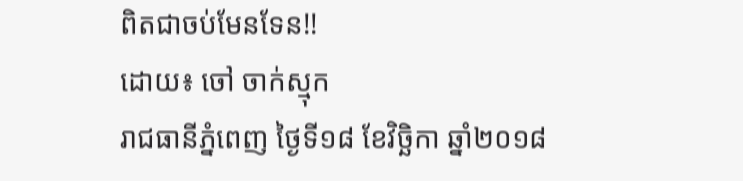ពិតជាចប់មែនទែន!!
ដោយ៖ ចៅ ចាក់ស្មុក
រាជធានីភ្នំពេញ ថ្ងៃទី១៨ ខែវិច្ឆិកា ឆ្នាំ២០១៨